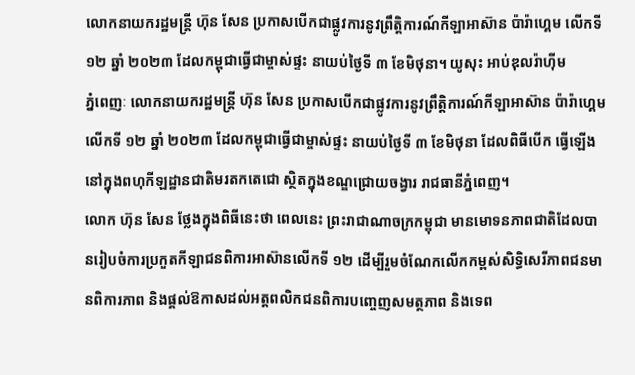លោកនាយករដ្ឋមន្ត្រី ហ៊ុន សែន ប្រកាសបើកជាផ្លូវការនូវព្រឹត្តិការណ៍កីឡាអាស៊ាន ប៉ារ៉ាហ្គេម លើកទី ១២ ឆ្នាំ ២០២៣ ដែលកម្ពុជាធ្វើជាម្ចាស់ផ្ទះ នាយប់ថ្ងៃទី ៣ ខែមិថុនា។ យូសុះ អាប់ឌុលរ៉ាហ៊ីម
ភ្នំពេញៈ លោកនាយករដ្ឋមន្ត្រី ហ៊ុន សែន ប្រកាសបើកជាផ្លូវការនូវព្រឹត្តិការណ៍កីឡាអាស៊ាន ប៉ារ៉ាហ្គេម លើកទី ១២ ឆ្នាំ ២០២៣ ដែលកម្ពុជាធ្វើជាម្ចាស់ផ្ទះ នាយប់ថ្ងៃទី ៣ ខែមិថុនា ដែលពិធីបើក ធ្វើឡើងនៅក្នុងពហុកីឡដ្ឋានជាតិមរតកតេជោ ស្ថិតក្នុងខណ្ឌជ្រោយចង្វារ រាជធានីភ្នំពេញ។
លោក ហ៊ុន សែន ថ្លែងក្នុងពិធីនេះថា ពេលនេះ ព្រះរាជាណាចក្រកម្ពុជា មានមោទនភាពជាតិដែលបានរៀបចំការប្រកួតកីឡាជនពិការអាស៊ានលើកទី ១២ ដើម្បីរួមចំណែកលើកកម្ពស់សិទ្ធិសេរីភាពជនមានពិការភាព និងផ្តល់ឱកាសដល់អត្តពលិកជនពិការបញ្ចេញសមត្ថភាព និងទេព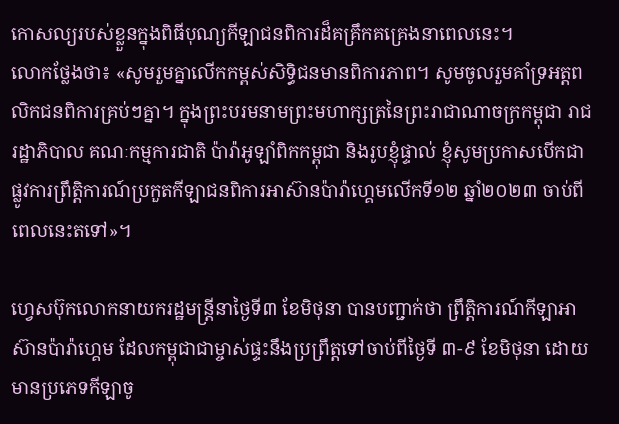កោសល្យរបស់ខ្លួនក្នុងពិធីបុណ្យកីឡាជនពិការដ៏គគ្រឹកគគ្រេងនាពេលនេះ។
លោកថ្លែងថា៖ «សូមរួមគ្នាលើកកម្ពស់សិទ្ធិជនមានពិការភាព។ សូមចូលរួមគាំទ្រអត្តពលិកជនពិការគ្រប់ៗគ្នា។ ក្នុងព្រះបរមនាមព្រះមហាក្សត្រនៃព្រះរាជាណាចក្រកម្ពុជា រាជរដ្ឋាភិបាល គណៈកម្មការជាតិ ប៉ារ៉ាអូឡាំពិកកម្ពុជា និងរូបខ្ញុំផ្ទាល់ ខ្ញុំសូមប្រកាសបើកជាផ្លូវការព្រឹត្តិការណ៍ប្រកួតកីឡាជនពិការអាស៊ានប៉ារ៉ាហ្គេមលើកទី១២ ឆ្នាំ២០២៣ ចាប់ពីពេលនេះតទៅ»។

ហ្វេសប៊ុកលោកនាយករដ្ឋមន្ត្រីនាថ្ងៃទី៣ ខែមិថុនា បានបញ្ជាក់ថា ព្រឹត្តិការណ៍កីឡាអាស៊ានប៉ារ៉ាហ្គេម ដែលកម្ពុជាជាម្ចាស់ផ្ទះនឹងប្រព្រឹត្តទៅចាប់ពីថ្ងៃទី ៣-៩ ខែមិថុនា ដោយមានប្រភេទកីឡាចូ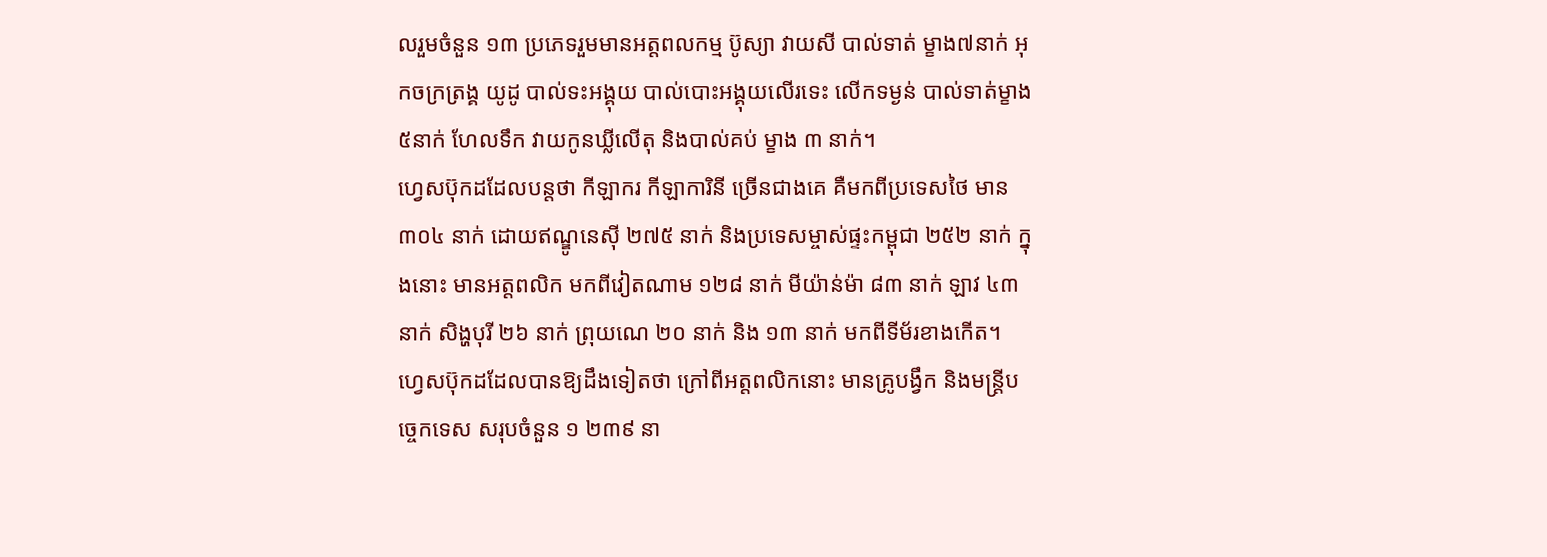លរួមចំនួន ១៣ ប្រភេទរួមមានអត្តពលកម្ម ប៊ូស្យា វាយសី បាល់ទាត់ ម្ខាង៧នាក់ អុកចក្រត្រង្គ យូដូ បាល់ទះអង្គុយ បាល់បោះអង្គុយលើរទេះ លើកទម្ងន់ បាល់ទាត់ម្ខាង ៥នាក់ ហែលទឹក វាយកូនឃ្លីលើតុ និងបាល់គប់ ម្ខាង ៣ នាក់។
ហ្វេសប៊ុកដដែលបន្តថា កីឡាករ កីឡាការិនី ច្រើនជាងគេ គឺមកពីប្រទេសថៃ មាន ៣០៤ នាក់ ដោយឥណ្ឌូនេស៊ី ២៧៥ នាក់ និងប្រទេសម្ចាស់ផ្ទះកម្ពុជា ២៥២ នាក់ ក្នុងនោះ មានអត្តពលិក មកពីវៀតណាម ១២៨ នាក់ មីយ៉ាន់ម៉ា ៨៣ នាក់ ឡាវ ៤៣ នាក់ សិង្ហបុរី ២៦ នាក់ ព្រុយណេ ២០ នាក់ និង ១៣ នាក់ មកពីទីម័រខាងកើត។
ហ្វេសប៊ុកដដែលបានឱ្យដឹងទៀតថា ក្រៅពីអត្តពលិកនោះ មានគ្រូបង្វឹក និងមន្ត្រីបច្ចេកទេស សរុបចំនួន ១ ២៣៩ នា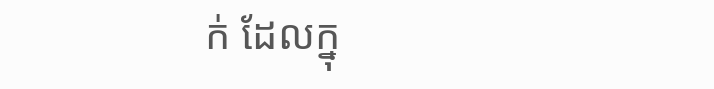ក់ ដែលក្នុ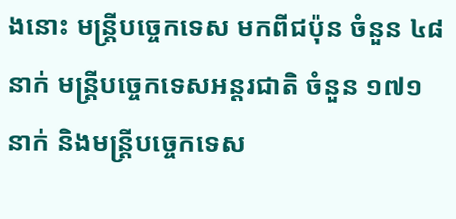ងនោះ មន្ត្រីបច្ចេកទេស មកពីជប៉ុន ចំនួន ៤៨ នាក់ មន្ត្រីបច្ចេកទេសអន្ដរជាតិ ចំនួន ១៧១ នាក់ និងមន្ត្រីបច្ចេកទេស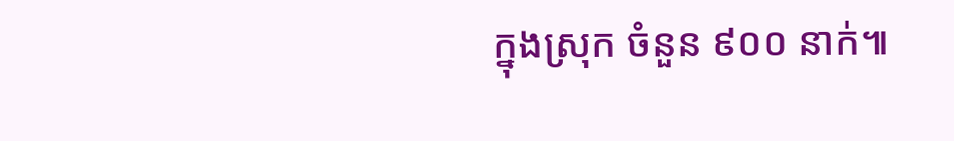ក្នុងស្រុក ចំនួន ៩០០ នាក់៕